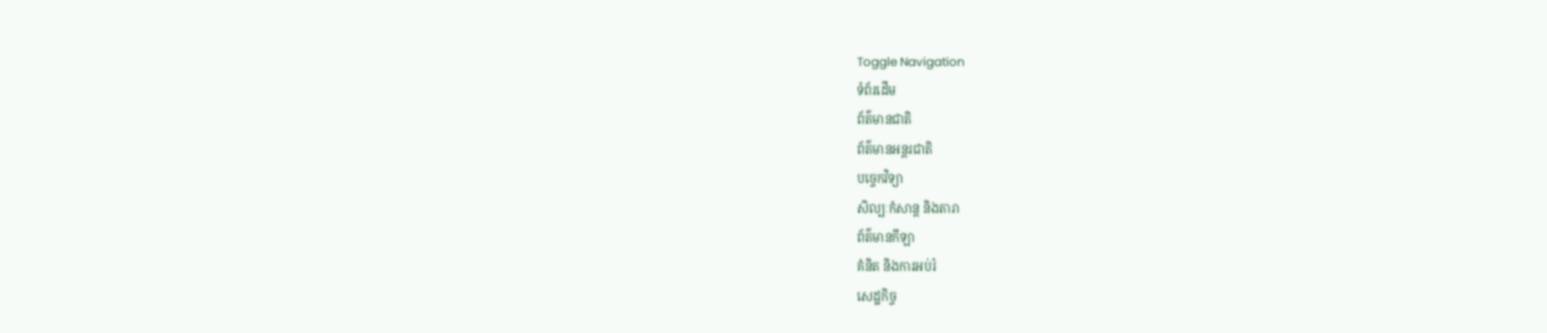Toggle Navigation
ទំព័រដើម
ព័ត៌មានជាតិ
ព័ត៌មានអន្តរជាតិ
បច្ចេកវិទ្យា
សិល្បៈកំសាន្ត និងតារា
ព័ត៌មានកីឡា
គំនិត និងការអប់រំ
សេដ្ឋកិច្ច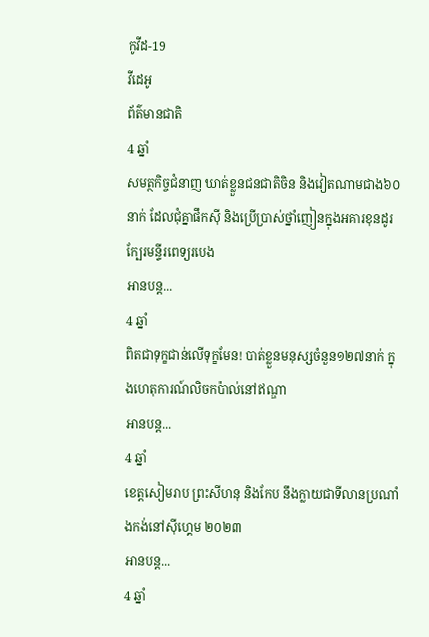កូវីដ-19
វីដេអូ
ព័ត៌មានជាតិ
4 ឆ្នាំ
សមត្ថកិច្ចជំនាញ ឃាត់ខ្លួនជនជាតិចិន និងវៀតណាមជាង៦០នាក់ ដែលជុំគ្នាផឹកស៊ី និងប្រើប្រាស់ថ្នាំញៀនក្នុងអគារខុនដូរក្បែរមន្ទីរពេទ្យរបេង
អានបន្ត...
4 ឆ្នាំ
ពិតជាទុក្ខជាន់លើទុក្ខមែន! បាត់ខ្លួនមនុស្សចំនួន១២៧នាក់ ក្នុងហេតុការណ៍លិចកប៉ាល់នៅឥណ្ឌា
អានបន្ត...
4 ឆ្នាំ
ខេត្តសៀមរាប ព្រះសីហនុ និងកែប នឹងក្លាយជាទីលានប្រណាំងកង់នៅស៊ីហ្គេម ២០២៣
អានបន្ត...
4 ឆ្នាំ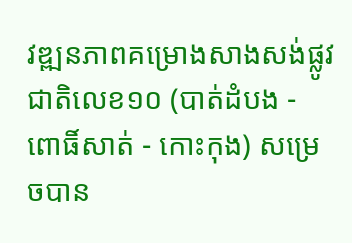វឌ្ឍនភាពគម្រោងសាងសង់ផ្លូវជាតិលេខ១០ (បាត់ដំបង - ពោធិ៍សាត់ - កោះកុង) សម្រេចបាន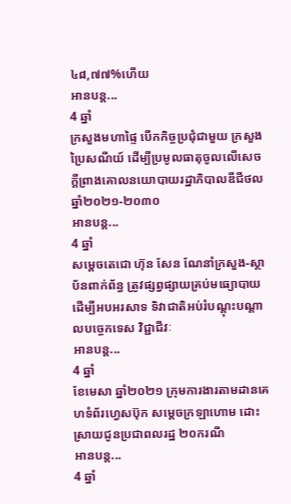៤៨,៧៧%ហើយ
អានបន្ត...
4 ឆ្នាំ
ក្រសួងមហាផ្ទៃ បើកកិច្ចប្រជុំជាមួយ ក្រសួងប្រៃសណីយ៍ ដើម្បីប្រមូលធាតុចូលលើសេចក្ដីព្រាងគោលនយោបាយរដ្ឋាភិបាលឌីជីថល ឆ្នាំ២០២១-២០៣០
អានបន្ត...
4 ឆ្នាំ
សម្ដេចតេជោ ហ៊ុន សែន ណែនាំក្រសួង-ស្ថាប័នពាក់ព័ន្ធ ត្រូវផ្សព្វផ្សាយគ្រប់មធ្យោបាយ ដើម្បីអបអរសាទ ទិវាជាតិអប់រំបណ្ដុះបណ្ដាលបច្ចេកទេស វិជ្ជាជីវៈ
អានបន្ត...
4 ឆ្នាំ
ខែមេសា ឆ្នាំ២០២១ ក្រុមការងារតាមដានគេហទំព័រហ្វេសប៊ុក សម្ដេចក្រឡាហោម ដោះស្រាយជូនប្រជាពលរដ្ឋ ២០ករណី
អានបន្ត...
4 ឆ្នាំ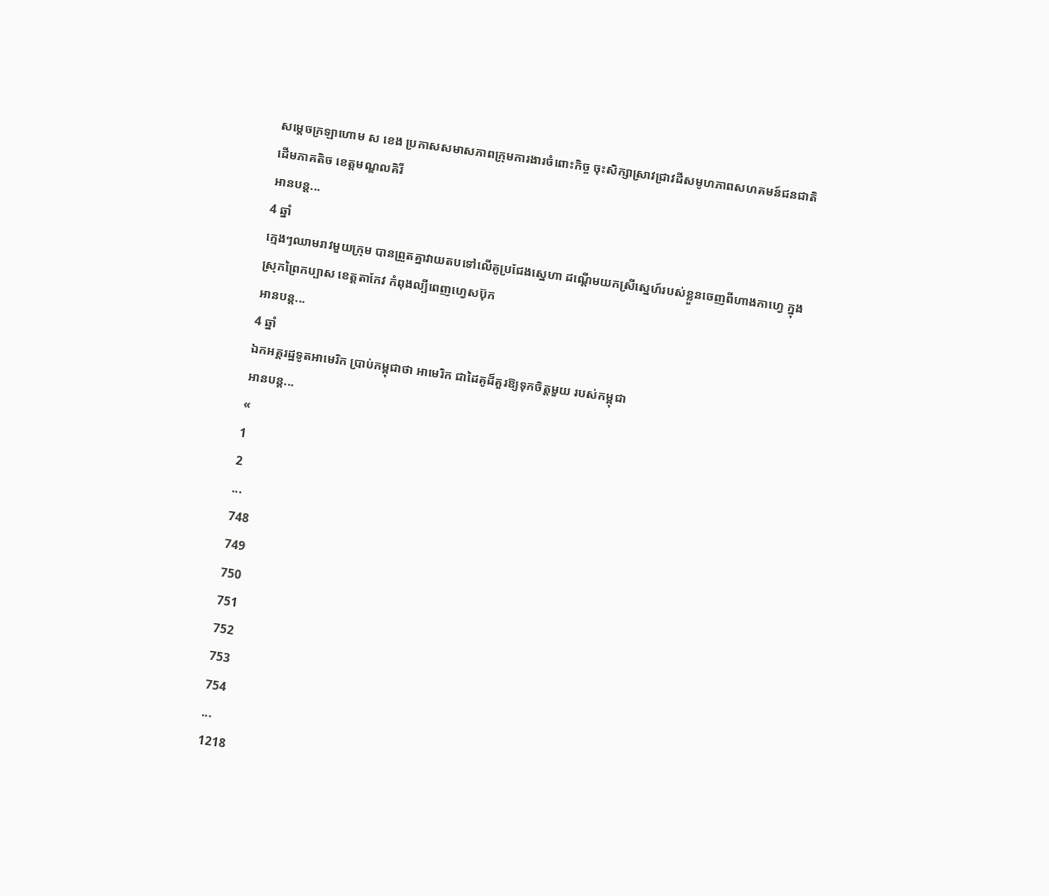សម្តេចក្រឡាហោម ស ខេង ប្រកាសសមាសភាពក្រុមការងារចំពោះកិច្ច ចុះសិក្សាស្រាវជ្រាវដីសមូហភាពសហគមន៍ជនជាតិដើមភាគតិច ខេត្តមណ្ឌលគិរី
អានបន្ត...
4 ឆ្នាំ
ក្មេងៗឈាមរាវមួយក្រុម បានព្រួតគ្នាវាយតបទៅលើគូប្រជែងស្នេហា ដណ្តើមយកស្រីស្នេហ៍របស់ខ្លួនចេញពីហាងកាហ្វេ ក្នុងស្រុកព្រៃកប្បាស ខេត្តតាកែវ កំពុងល្បីពេញហ្វេសប៊ុក
អានបន្ត...
4 ឆ្នាំ
ឯកអគ្គរដ្ឋទូតអាមេរិក ប្រាប់កម្ពុជាថា អាមេរិក ជាដៃគូដ៏គួរឱ្យទុកចិត្តមួយ របស់កម្ពុជា
អានបន្ត...
«
1
2
...
748
749
750
751
752
753
754
...
1218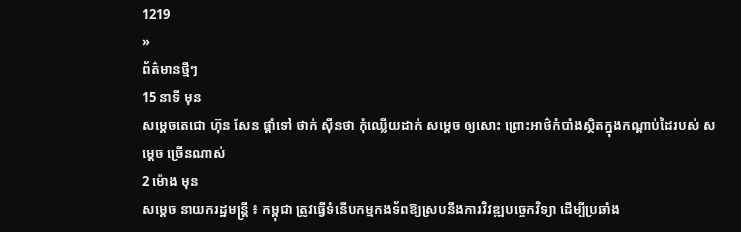1219
»
ព័ត៌មានថ្មីៗ
15 នាទី មុន
សម្តេចតេជោ ហ៊ុន សែន ផ្តាំទៅ ថាក់ ស៊ីនថា កុំឈ្លើយដាក់ សម្តេច ឲ្យសោះ ព្រោះអាថ៌កំបាំងស្ថិតក្នុងកណ្តាប់ដៃរបស់ សម្តេច ច្រើនណាស់
2 ម៉ោង មុន
សម្ដេច នាយករដ្ឋមន្ដ្រី ៖ កម្ពុជា ត្រូវធ្វើទំនើបកម្មកងទ័ពឱ្យស្របនឹងការវិវឌ្ឍបច្ចេកវិទ្យា ដើម្បីប្រឆាំង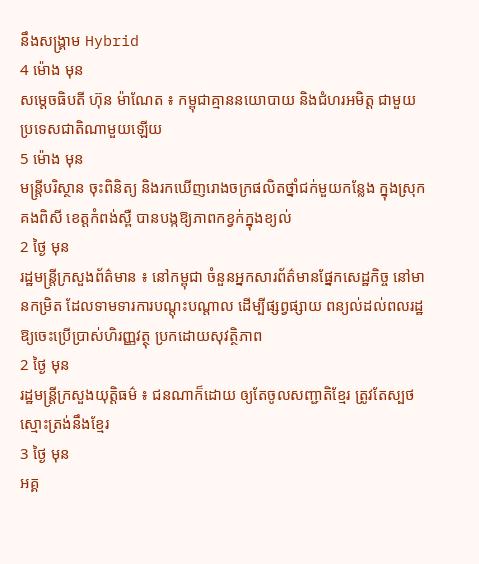នឹងសង្គ្រាម Hybrid
4 ម៉ោង មុន
សម្តេចធិបតី ហ៊ុន ម៉ាណែត ៖ កម្ពុជាគ្មាននយោបាយ និងជំហរអមិត្ត ជាមួយប្រទេសជាតិណាមួយឡើយ
5 ម៉ោង មុន
មន្រ្តីបរិស្ថាន ចុះពិនិត្យ និងរកឃើញរោងចក្រផលិតថ្នាំជក់មួយកន្លែង ក្នុងស្រុកគងពិសី ខេត្តកំពង់ស្ពឺ បានបង្កឱ្យភាពកខ្វក់ក្នុងខ្យល់
2 ថ្ងៃ មុន
រដ្ឋមន្ត្រីក្រសួងព័ត៌មាន ៖ នៅកម្ពុជា ចំនួនអ្នកសារព័ត៌មានផ្នែកសេដ្ឋកិច្ច នៅមានកម្រិត ដែលទាមទារការបណ្តុះបណ្តាល ដើម្បីផ្សព្វផ្សាយ ពន្យល់ដល់ពលរដ្ឋឱ្យចេះប្រើប្រាស់ហិរញ្ញវត្ថុ ប្រកដោយសុវត្ថិភាព
2 ថ្ងៃ មុន
រដ្ឋមន្រ្តីក្រសួងយុត្តិធម៌ ៖ ជនណាក៏ដោយ ឲ្យតែចូលសញ្ជាតិខ្មែរ ត្រូវតែស្បថ ស្មោះត្រង់នឹងខ្មែរ
3 ថ្ងៃ មុន
អគ្គ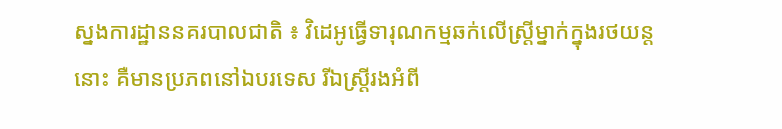ស្នងការដ្ឋាននគរបាលជាតិ ៖ វិដេអូធ្វើទារុណកម្មឆក់លើស្ដ្រីម្នាក់ក្នុងរថយន្ដនោះ គឺមានប្រភពនៅឯបរទេស រីឯស្រ្តីរងអំពី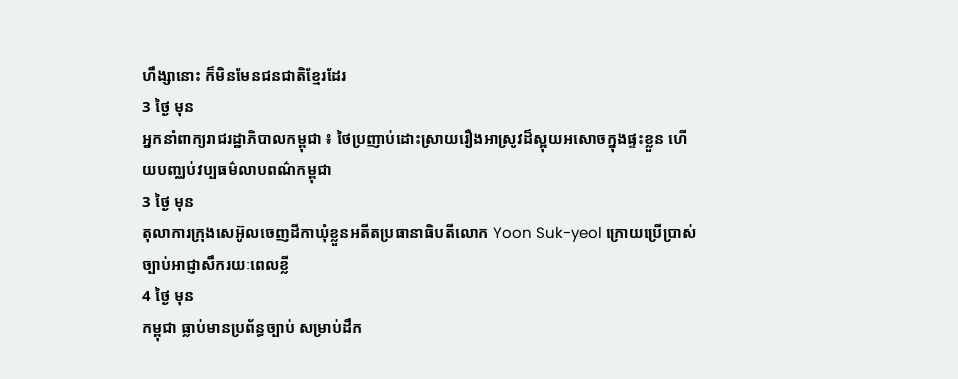ហឹង្សានោះ ក៏មិនមែនជនជាតិខ្មែរដែរ
3 ថ្ងៃ មុន
អ្នកនាំពាក្យរាជរដ្ឋាភិបាលកម្ពុជា ៖ ថៃប្រញាប់ដោះស្រាយរឿងអាស្រូវដ៏ស្អុយអសោចក្នុងផ្ទះខ្លួន ហើយបញ្ឈប់វប្បធម៌លាបពណ៌កម្ពុជា
3 ថ្ងៃ មុន
តុលាការក្រុងសេអ៊ូលចេញដីកាឃុំខ្លួនអតីតប្រធានាធិបតីលោក Yoon Suk-yeol ក្រោយប្រើប្រាស់ ច្បាប់អាជ្ញាសឹករយៈពេលខ្លី
4 ថ្ងៃ មុន
កម្ពុជា ធ្លាប់មានប្រព័ន្ធច្បាប់ សម្រាប់ដឹក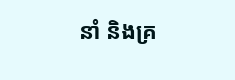នាំ និងគ្រ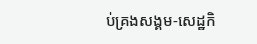ប់គ្រងសង្គម-សេដ្ឋកិ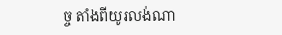ច្ច តាំងពីយូរលង់ណា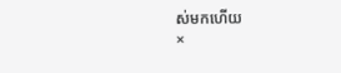ស់មកហើយ
×